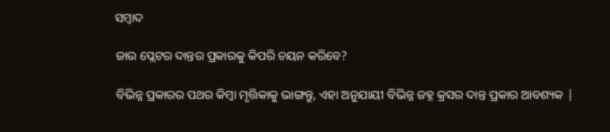ସମ୍ବାଦ

ଜାଉ ପ୍ଲେଟର ଦାନ୍ତର ପ୍ରକାରକୁ କିପରି ଚୟନ କରିବେ?

ବିଭିନ୍ନ ପ୍ରକାରର ପଥର କିମ୍ବା ମୃତ୍ତିକାକୁ ଭାଙ୍ଗନ୍ତୁ, ଏହା ଅନୁଯାୟୀ ବିଭିନ୍ନ ଜହ୍ନ କ୍ରସର ଦାନ୍ତ ପ୍ରକାର ଆବଶ୍ୟକ |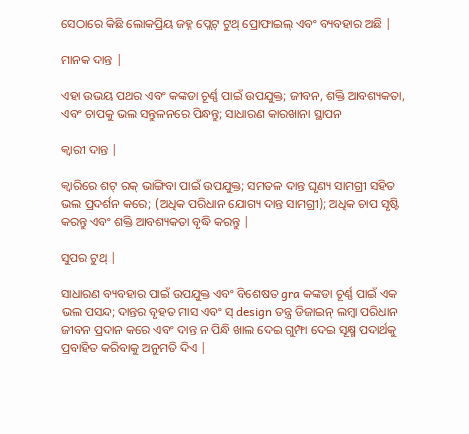ସେଠାରେ କିଛି ଲୋକପ୍ରିୟ ଜହ୍ନ ପ୍ଲେଟ୍ ଟୁଥ୍ ପ୍ରୋଫାଇଲ୍ ଏବଂ ବ୍ୟବହାର ଅଛି |

ମାନକ ଦାନ୍ତ |

ଏହା ଉଭୟ ପଥର ଏବଂ କଙ୍କଡା ଚୂର୍ଣ୍ଣ ପାଇଁ ଉପଯୁକ୍ତ; ଜୀବନ, ଶକ୍ତି ଆବଶ୍ୟକତା, ଏବଂ ଚାପକୁ ଭଲ ସନ୍ତୁଳନରେ ପିନ୍ଧନ୍ତୁ; ସାଧାରଣ କାରଖାନା ସ୍ଥାପନ

କ୍ୱାରୀ ଦାନ୍ତ |

କ୍ୱାରିରେ ଶଟ୍ ରକ୍ ଭାଙ୍ଗିବା ପାଇଁ ଉପଯୁକ୍ତ; ସମତଳ ଦାନ୍ତ ଘୃଣ୍ୟ ସାମଗ୍ରୀ ସହିତ ଭଲ ପ୍ରଦର୍ଶନ କରେ; (ଅଧିକ ପରିଧାନ ଯୋଗ୍ୟ ଦାନ୍ତ ସାମଗ୍ରୀ); ଅଧିକ ଚାପ ସୃଷ୍ଟି କରନ୍ତୁ ଏବଂ ଶକ୍ତି ଆବଶ୍ୟକତା ବୃଦ୍ଧି କରନ୍ତୁ |

ସୁପର ଟୁଥ୍ |

ସାଧାରଣ ବ୍ୟବହାର ପାଇଁ ଉପଯୁକ୍ତ ଏବଂ ବିଶେଷତ gra କଙ୍କଡା ଚୂର୍ଣ୍ଣ ପାଇଁ ଏକ ଭଲ ପସନ୍ଦ; ଦାନ୍ତର ବୃହତ ମାସ ଏବଂ ସ୍ design ତନ୍ତ୍ର ଡିଜାଇନ୍ ଲମ୍ବା ପରିଧାନ ଜୀବନ ପ୍ରଦାନ କରେ ଏବଂ ଦାନ୍ତ ନ ପିନ୍ଧି ଖାଲ ଦେଇ ଗୁମ୍ଫା ଦେଇ ସୂକ୍ଷ୍ମ ପଦାର୍ଥକୁ ପ୍ରବାହିତ କରିବାକୁ ଅନୁମତି ଦିଏ |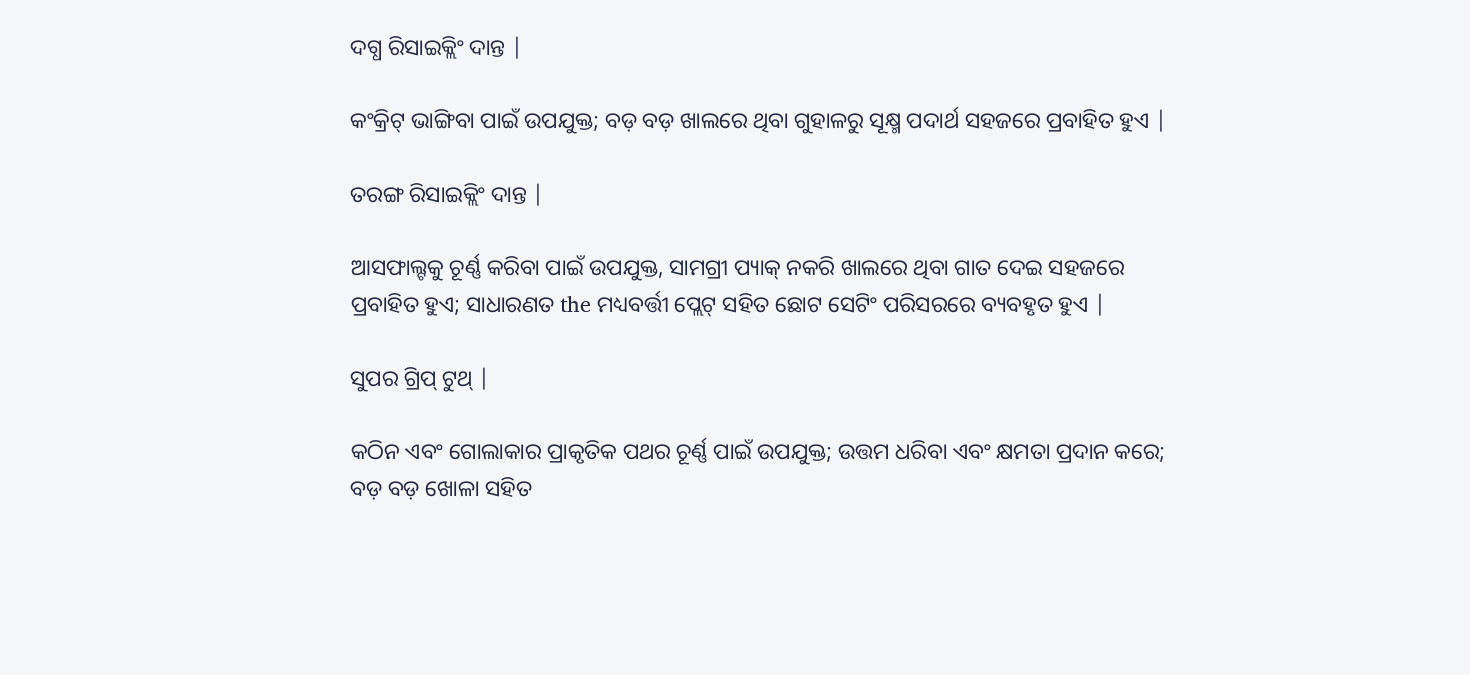ଦଗ୍ଧ ରିସାଇକ୍ଲିଂ ଦାନ୍ତ |

କଂକ୍ରିଟ୍ ଭାଙ୍ଗିବା ପାଇଁ ଉପଯୁକ୍ତ; ବଡ଼ ବଡ଼ ଖାଲରେ ଥିବା ଗୁହାଳରୁ ସୂକ୍ଷ୍ମ ପଦାର୍ଥ ସହଜରେ ପ୍ରବାହିତ ହୁଏ |

ତରଙ୍ଗ ରିସାଇକ୍ଲିଂ ଦାନ୍ତ |

ଆସଫାଲ୍ଟକୁ ଚୂର୍ଣ୍ଣ କରିବା ପାଇଁ ଉପଯୁକ୍ତ, ସାମଗ୍ରୀ ପ୍ୟାକ୍ ନକରି ଖାଲରେ ଥିବା ଗାତ ଦେଇ ସହଜରେ ପ୍ରବାହିତ ହୁଏ; ସାଧାରଣତ the ମଧ୍ୟବର୍ତ୍ତୀ ପ୍ଲେଟ୍ ସହିତ ଛୋଟ ସେଟିଂ ପରିସରରେ ବ୍ୟବହୃତ ହୁଏ |

ସୁପର ଗ୍ରିପ୍ ଟୁଥ୍ |

କଠିନ ଏବଂ ଗୋଲାକାର ପ୍ରାକୃତିକ ପଥର ଚୂର୍ଣ୍ଣ ପାଇଁ ଉପଯୁକ୍ତ; ଉତ୍ତମ ଧରିବା ଏବଂ କ୍ଷମତା ପ୍ରଦାନ କରେ; ବଡ଼ ବଡ଼ ଖୋଳା ସହିତ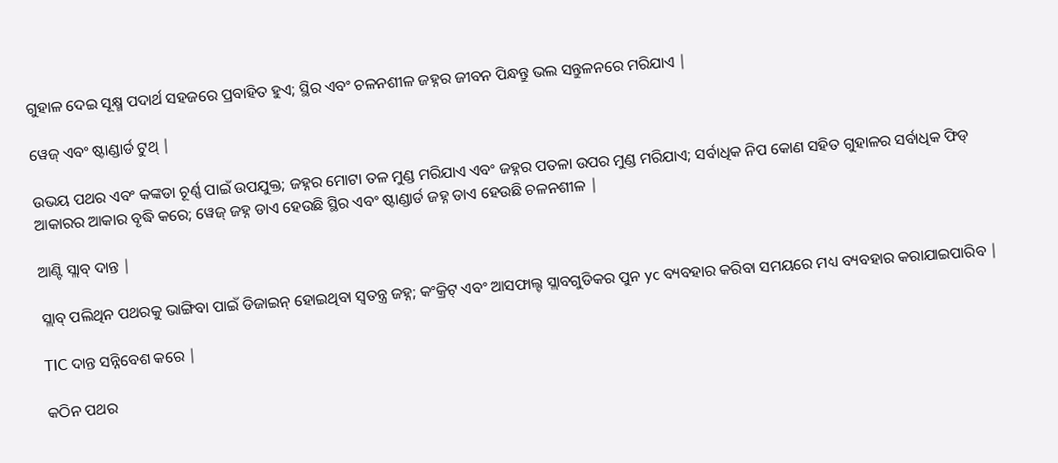ଗୁହାଳ ଦେଇ ସୂକ୍ଷ୍ମ ପଦାର୍ଥ ସହଜରେ ପ୍ରବାହିତ ହୁଏ; ସ୍ଥିର ଏବଂ ଚଳନଶୀଳ ଜହ୍ନର ଜୀବନ ପିନ୍ଧନ୍ତୁ ଭଲ ସନ୍ତୁଳନରେ ମରିଯାଏ |

ୱେଜ୍ ଏବଂ ଷ୍ଟାଣ୍ଡାର୍ଡ ଟୁଥ୍ |

ଉଭୟ ପଥର ଏବଂ କଙ୍କଡା ଚୂର୍ଣ୍ଣ ପାଇଁ ଉପଯୁକ୍ତ; ଜହ୍ନର ମୋଟା ତଳ ମୁଣ୍ଡ ମରିଯାଏ ଏବଂ ଜହ୍ନର ପତଳା ଉପର ମୁଣ୍ଡ ମରିଯାଏ; ସର୍ବାଧିକ ନିପ କୋଣ ସହିତ ଗୁହାଳର ସର୍ବାଧିକ ଫିଡ୍ ଆକାରର ଆକାର ବୃଦ୍ଧି କରେ; ୱେଜ୍ ଜହ୍ନ ଡାଏ ହେଉଛି ସ୍ଥିର ଏବଂ ଷ୍ଟାଣ୍ଡାର୍ଡ ଜହ୍ନ ଡାଏ ହେଉଛି ଚଳନଶୀଳ |

ଆଣ୍ଟି ସ୍ଲାବ୍ ଦାନ୍ତ |

ସ୍ଲାବ୍ ପଲିଥିନ ପଥରକୁ ଭାଙ୍ଗିବା ପାଇଁ ଡିଜାଇନ୍ ହୋଇଥିବା ସ୍ୱତନ୍ତ୍ର ଜହ୍ନ; କଂକ୍ରିଟ୍ ଏବଂ ଆସଫାଲ୍ଟ ସ୍ଲାବଗୁଡିକର ପୁନ yc ବ୍ୟବହାର କରିବା ସମୟରେ ମଧ୍ୟ ବ୍ୟବହାର କରାଯାଇପାରିବ |

TIC ଦାନ୍ତ ସନ୍ନିବେଶ କରେ |

କଠିନ ପଥର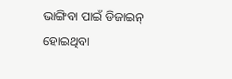ଭାଙ୍ଗିବା ପାଇଁ ଡିଜାଇନ୍ ହୋଇଥିବା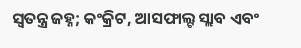ସ୍ୱତନ୍ତ୍ର ଜହ୍ନ; କଂକ୍ରିଟ, ଆସଫାଲ୍ଟ ସ୍ଲାବ ଏବଂ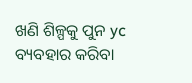ଖଣି ଶିଳ୍ପକୁ ପୁନ yc ବ୍ୟବହାର କରିବା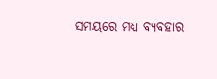ସମୟରେ ମଧ୍ୟ ବ୍ୟବହାର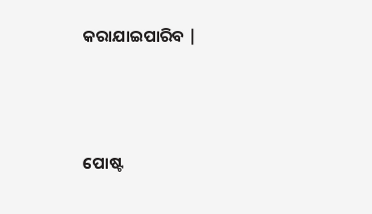କରାଯାଇପାରିବ |




ପୋଷ୍ଟ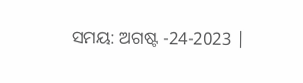ସମୟ: ଅଗଷ୍ଟ -24-2023 |